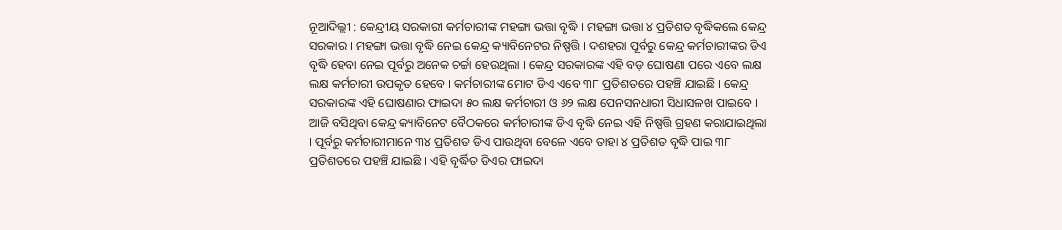ନୂଆଦିଲ୍ଲୀ : କେନ୍ଦ୍ରୀୟ ସରକାରୀ କର୍ମଚାରୀଙ୍କ ମହଙ୍ଗା ଭତ୍ତା ବୃଦ୍ଧି । ମହଙ୍ଗା ଭତ୍ତା ୪ ପ୍ରତିଶତ ବୃଦ୍ଧିକଲେ କେନ୍ଦ୍ର ସରକାର । ମହଙ୍ଗା ଭତ୍ତା ବୃଦ୍ଧି ନେଇ କେନ୍ଦ୍ର କ୍ୟାବିନେଟର ନିଷ୍ପତ୍ତି । ଦଶହରା ପୂର୍ବରୁ କେନ୍ଦ୍ର କର୍ମଚାରୀଙ୍କର ଡିଏ ବୃଦ୍ଧି ହେବା ନେଇ ପୂର୍ବରୁ ଅନେକ ଚର୍ଚ୍ଚା ହେଉଥିଲା । କେନ୍ଦ୍ର ସରକାରଙ୍କ ଏହି ବଡ଼ ଘୋଷଣା ପରେ ଏବେ ଲକ୍ଷ ଲକ୍ଷ କର୍ମଚାରୀ ଉପକୃତ ହେବେ । କର୍ମଚାରୀଙ୍କ ମୋଟ ଡିଏ ଏବେ ୩୮ ପ୍ରତିଶତରେ ପହଞ୍ଚି ଯାଇଛି । କେନ୍ଦ୍ର ସରକାରଙ୍କ ଏହି ଘୋଷଣାର ଫାଇଦା ୫୦ ଲକ୍ଷ କର୍ମଚାରୀ ଓ ୬୨ ଲକ୍ଷ ପେନସନଧାରୀ ସିଧାସଳଖ ପାଇବେ । ଆଜି ବସିଥିବା କେନ୍ଦ୍ର କ୍ୟାବିନେଟ ବୈଠକରେ କର୍ମଚାରୀଙ୍କ ଡିଏ ବୃଦ୍ଧି ନେଇ ଏହି ନିଷ୍ପତ୍ତି ଗ୍ରହଣ କରାଯାଇଥିଲା । ପୂର୍ବରୁ କର୍ମଚାରୀମାନେ ୩୪ ପ୍ରତିଶତ ଡିଏ ପାଉଥିବା ବେଳେ ଏବେ ତାହା ୪ ପ୍ରତିଶତ ବୃଦ୍ଧି ପାଇ ୩୮ ପ୍ରତିଶତରେ ପହଞ୍ଚି ଯାଇଛି । ଏହି ବୃର୍ଦ୍ଧିତ ଡିଏର ଫାଇଦା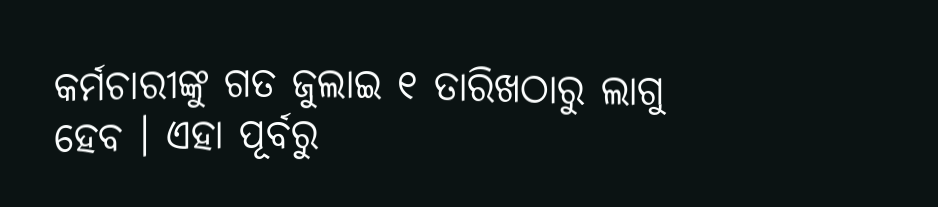କର୍ମଚାରୀଙ୍କୁ ଗତ ଜୁଲାଇ ୧ ତାରିଖଠାରୁ ଲାଗୁ ହେବ । ଏହା ପୂର୍ବରୁ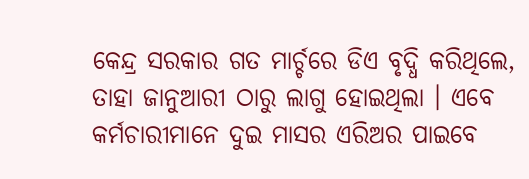କେନ୍ଦ୍ର ସରକାର ଗତ ମାର୍ଚ୍ଚରେ ଡିଏ ବୃଦ୍ଧି କରିଥିଲେ, ତାହା ଜାନୁଆରୀ ଠାରୁ ଲାଗୁ ହୋଇଥିଲା । ଏବେ କର୍ମଚାରୀମାନେ ଦୁଇ ମାସର ଏରିଅର ପାଇବେ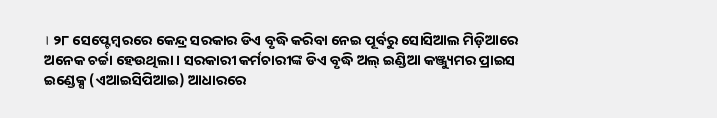। ୨୮ ସେପ୍ଟେମ୍ବରରେ କେନ୍ଦ୍ର ସରକାର ଡିଏ ବୃଦ୍ଧି କରିବା ନେଇ ପୂର୍ବରୁ ସୋସିଆଲ ମିଡ଼ିଆରେ ଅନେକ ଚର୍ଚ୍ଚା ହେଉଥିଲା । ସରକାରୀ କର୍ମଚାରୀଙ୍କ ଡିଏ ବୃଦ୍ଧି ଅଲ୍ ଇଣ୍ଡିଆ କଞ୍ଜ୍ୟୁମର ପ୍ରାଇସ ଇଣ୍ଡେକ୍ସ (ଏଆଇସିପିଆଇ) ଆଧାରରେ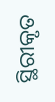ସ୍ଥିରୀକୃତ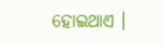ହୋଇଥାଏ ।